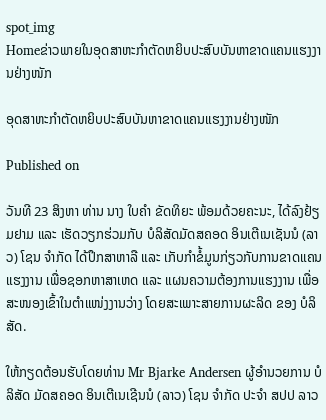spot_img
Homeຂ່າວພາຍໃນອຸດສາຫະກຳຕັດຫຍິບປະສົບບັນຫາຂາດແຄນແຮງງານຢ່າງໜັກ

ອຸດສາຫະກຳຕັດຫຍິບປະສົບບັນຫາຂາດແຄນແຮງງານຢ່າງໜັກ

Published on

ວັນທີ 23 ສິງຫາ ທ່ານ ນາງ ໃບຄຳ ຂັດທິຍະ ພ້ອມດ້ວຍຄະນະ, ໄດ້ລົງຢ້ຽມຢາມ ແລະ ເຮັດວຽກຮ່ວມກັບ ບໍລິສັດມັດສຄອດ ອິນເຕີເນເຊັນນໍ (ລາວ) ໂຊນ ຈຳກັດ ໄດ້ປຶກສາຫາລື ແລະ ເກັບກຳຂໍ້ມູນກ່ຽວກັບການຂາດແຄນແຮງງານ ເພື່ອຊອກຫາສາເຫດ ແລະ ແຜນຄວາມຕ້ອງການແຮງງານ ເພື່ອສະໜອງເຂົ້າໃນຕຳແໜ່ງງານວ່າງ ໂດຍສະເພາະສາຍການຜະລິດ ຂອງ ບໍລິສັດ.

ໃຫ້ກຽດຕ້ອນຮັບໂດຍທ່ານ Mr Bjarke Andersen ຜູ້ອຳນວຍການ ບໍລິສັດ ມັດສຄອດ ອິນເຕີເນເຊີນນໍ (ລາວ) ໂຊນ ຈຳກັດ ປະຈຳ ສປປ ລາວ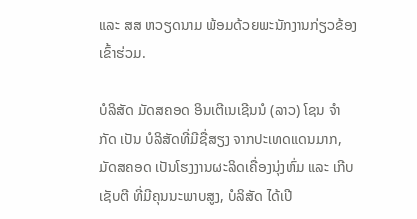ແລະ ສສ ຫວຽດນາມ ພ້ອມດ້ວຍພະນັກງານກ່ຽວຂ້ອງເຂົ້າຮ່ວມ.

ບໍລິສັດ ມັດສຄອດ ອິນເຕີເນເຊີນນໍ (ລາວ) ໂຊນ ຈຳກັດ ເປັນ ບໍລິສັດທີ່ມີຊື່ສຽງ ຈາກປະເທດແດນມາກ, ມັດສຄອດ ເປັນໂຮງງານຜະລິດເຄື່ອງນຸ່ງຫົ່ມ ແລະ ເກີບເຊັບຕີ ທີ່ມີຄຸນນະພາບສູງ, ບໍລິສັດ ໄດ້ເປີ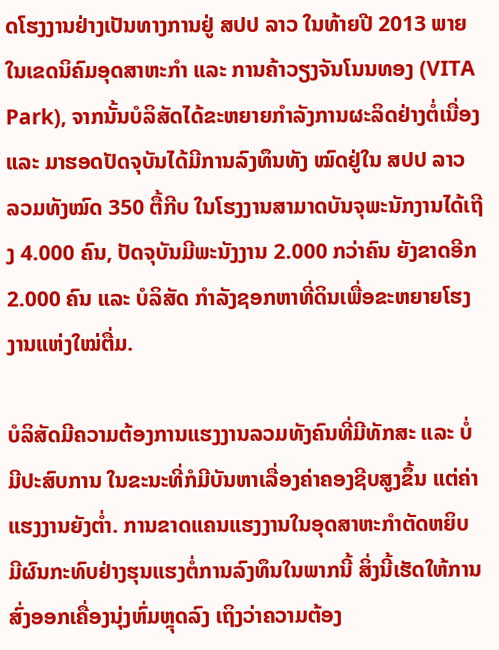ດໂຮງງານຢ່າງເປັນທາງການຢູ່ ສປປ ລາວ ໃນທ້າຍປີ 2013 ພາຍໃນເຂດນິຄົມອຸດສາຫະກຳ ແລະ ການຄ້າວຽງຈັນໂນນທອງ (VITA Park), ຈາກນັ້ນບໍລິສັດໄດ້ຂະຫຍາຍກຳລັງການຜະລິດຢ່າງຕໍ່ເນື່ອງ ແລະ ມາຮອດປັດຈຸບັນໄດ້ມີການລົງທຶນທັງ ໝົດຢູ່ໃນ ສປປ ລາວ ລວມທັງໝົດ 350 ຕື້ກີບ ໃນໂຮງງານສາມາດບັນຈຸພະນັກງານໄດ້ເຖີງ 4.000 ຄົນ, ປັດຈຸບັນມີພະນັງງານ 2.000 ກວ່າຄົນ ຍັງຂາດອີກ 2.000 ຄົນ ແລະ ບໍລິສັດ ກຳລັງຊອກຫາທີ່ດິນເພື່ອຂະຫຍາຍໂຮງງານແຫ່ງໃໝ່ຕື່ມ.

ບໍລິສັດມີຄວາມຕ້ອງການແຮງງານລວມທັງຄົນທີ່ມີທັກສະ ແລະ ບໍ່ມີປະສົບການ ໃນຂະນະທີ່ກໍມີບັນຫາເລື່ອງຄ່າຄອງຊີບສູງຂຶ້ນ ແຕ່ຄ່າແຮງງານຍັງຕ່ຳ. ການຂາດແຄນແຮງງານໃນອຸດສາຫະກຳຕັດຫຍິບ ມີຜົນກະທົບຢ່າງຮຸນແຮງຕໍ່ການລົງທຶນໃນພາກນີ້ ສິ່ງນີ້ເຮັດໃຫ້ການສົ່ງອອກເຄື່ອງນຸ່ງຫົ່ມຫຼຸດລົງ ເຖິງວ່າຄວາມຕ້ອງ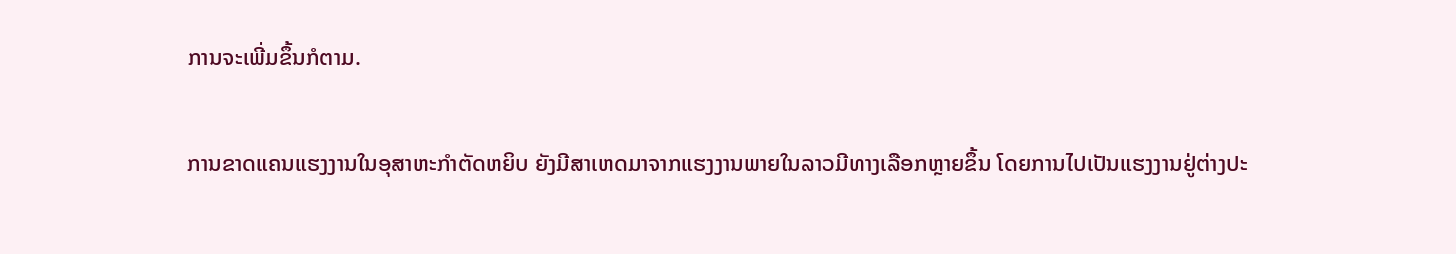ການຈະເພີ່ມຂຶ້ນກໍຕາມ.

ການຂາດແຄນແຮງງານໃນອຸສາຫະກຳຕັດຫຍິບ ຍັງມີສາເຫດມາຈາກແຮງງານພາຍໃນລາວມີທາງເລືອກຫຼາຍຂຶ້ນ ໂດຍການໄປເປັນແຮງງານຢູ່ຕ່າງປະ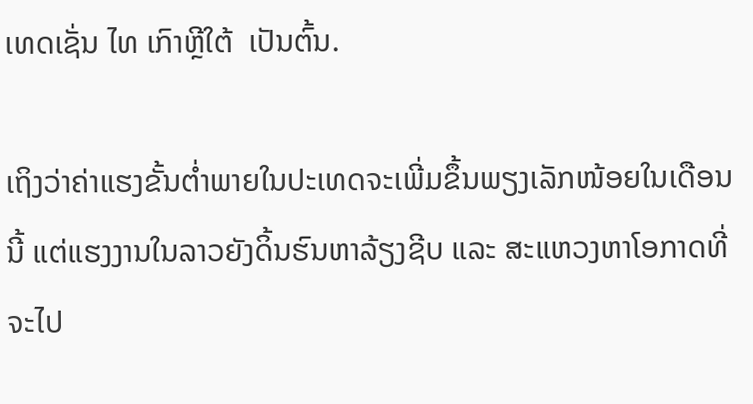ເທດເຊັ່ນ ໄທ ເກົາຫຼີໃຕ້  ເປັນຕົ້ນ.

ເຖິງວ່າຄ່າແຮງຂັ້ນຕ່ຳພາຍໃນປະເທດຈະເພີ່ມຂຶ້ນພຽງເລັກໜ້ອຍໃນເດືອນນີ້ ແຕ່ແຮງງານໃນລາວຍັງດິ້ນຮົນຫາລ້ຽງຊີບ ແລະ ສະແຫວງຫາໂອກາດທີ່ຈະໄປ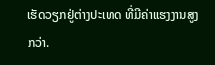ເຮັດວຽກຢູ່ຕ່າງປະເທດ ທີ່ມີຄ່າແຮງງານສູງກວ່າ.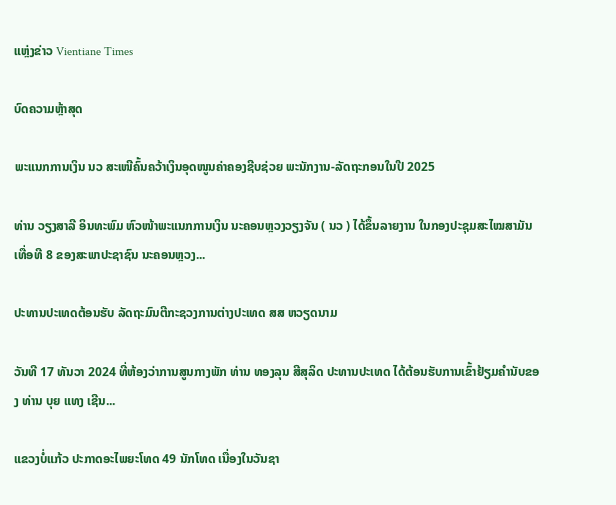ແຫຼ່ງຂ່າວ Vientiane Times

ບົດຄວາມຫຼ້າສຸດ

ພະແນກການເງິນ ນວ ສະເໜີຄົ້ນຄວ້າເງິນອຸດໜູນຄ່າຄອງຊີບຊ່ວຍ ພະນັກງານ-ລັດຖະກອນໃນປີ 2025

ທ່ານ ວຽງສາລີ ອິນທະພົມ ຫົວໜ້າພະແນກການເງິນ ນະຄອນຫຼວງວຽງຈັນ ( ນວ ) ໄດ້ຂຶ້ນລາຍງານ ໃນກອງປະຊຸມສະໄໝສາມັນ ເທື່ອທີ 8 ຂອງສະພາປະຊາຊົນ ນະຄອນຫຼວງ...

ປະທານປະເທດຕ້ອນຮັບ ລັດຖະມົນຕີກະຊວງການຕ່າງປະເທດ ສສ ຫວຽດນາມ

ວັນທີ 17 ທັນວາ 2024 ທີ່ຫ້ອງວ່າການສູນກາງພັກ ທ່ານ ທອງລຸນ ສີສຸລິດ ປະທານປະເທດ ໄດ້ຕ້ອນຮັບການເຂົ້າຢ້ຽມຄຳນັບຂອງ ທ່ານ ບຸຍ ແທງ ເຊີນ...

ແຂວງບໍ່ແກ້ວ ປະກາດອະໄພຍະໂທດ 49 ນັກໂທດ ເນື່ອງໃນວັນຊາ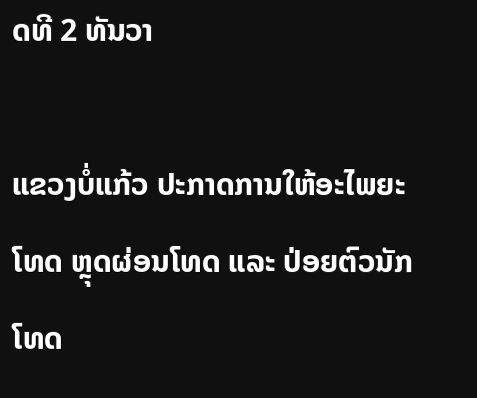ດທີ 2 ທັນວາ

ແຂວງບໍ່ແກ້ວ ປະກາດການໃຫ້ອະໄພຍະໂທດ ຫຼຸດຜ່ອນໂທດ ແລະ ປ່ອຍຕົວນັກໂທດ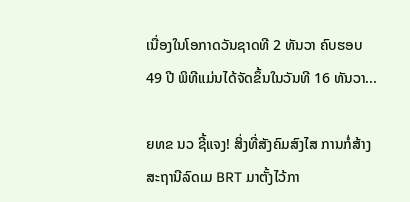ເນື່ອງໃນໂອກາດວັນຊາດທີ 2 ທັນວາ ຄົບຮອບ 49 ປີ ພິທີແມ່ນໄດ້ຈັດຂຶ້ນໃນວັນທີ 16 ທັນວາ...

ຍທຂ ນວ ຊີ້ແຈງ! ສິ່ງທີ່ສັງຄົມສົງໄສ ການກໍ່ສ້າງສະຖານີລົດເມ BRT ມາຕັ້ງໄວ້ກາ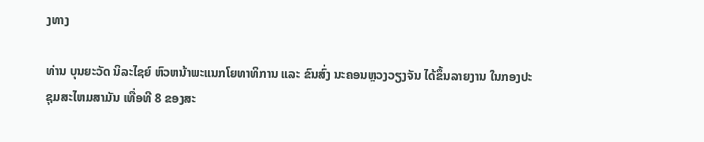ງທາງ

ທ່ານ ບຸນຍະວັດ ນິລະໄຊຍ໌ ຫົວຫນ້າພະແນກໂຍທາທິການ ແລະ ຂົນສົ່ງ ນະຄອນຫຼວງວຽງຈັນ ໄດ້ຂຶ້ນລາຍງານ ໃນກອງປະຊຸມສະໄຫມສາມັນ ເທື່ອທີ 8 ຂອງສະ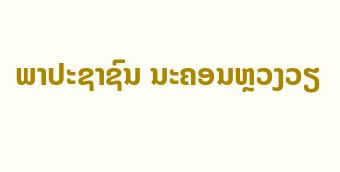ພາປະຊາຊົນ ນະຄອນຫຼວງວຽ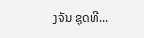ງຈັນ ຊຸດທີ...